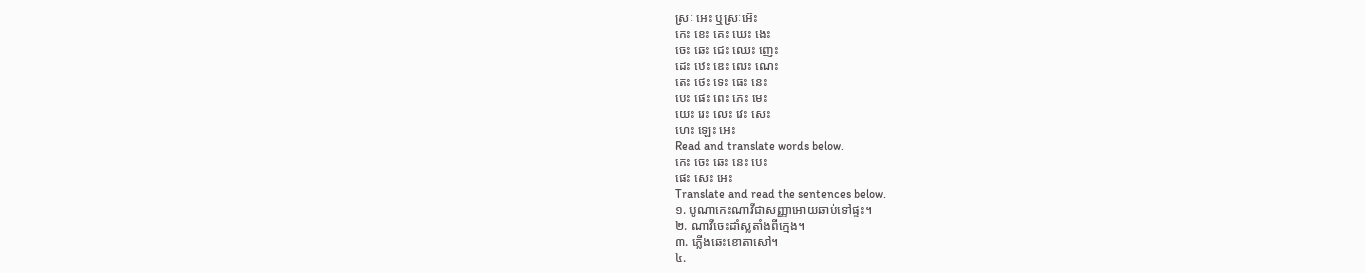ស្រៈ អេះ ឬស្រៈអ៊េះ
កេះ ខេះ គេះ ឃេះ ងេះ
ចេះ ឆេះ ជេះ ឈេះ ញេះ
ដេះ ឋេះ ឌេះ ឍេះ ណេះ
តេះ ថេះ ទេះ ធេះ នេះ
បេះ ផេះ ពេះ ភេះ មេះ
យេះ រេះ លេះ វេះ សេះ
ហេះ ឡេះ អេះ
Read and translate words below.
កេះ ចេះ ឆេះ នេះ បេះ
ផេះ សេះ អេះ
Translate and read the sentences below.
១. បូណាកេះណាវីជាសញ្ញាអោយឆាប់ទៅផ្ទះ។
២. ណាវីចេះដាំស្លតាំងពីក្មេង។
៣. ភ្លើងឆេះខោតាសៅ។
៤.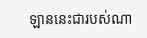ឡាននេះជារបស់ណា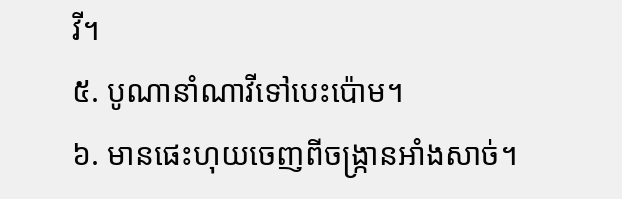វី។
៥. បូណានាំណាវីទៅបេះប៉ោម។
៦. មានផេះហុយចេញពីចង្រ្កានអាំងសាច់។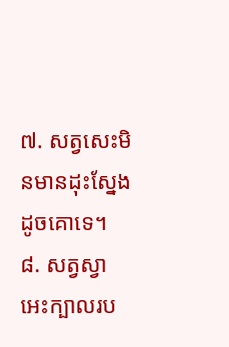៧. សត្វសេះមិនមានដុះស្នែងដូចគោទេ។
៨. សត្វស្វាអេះក្បាលរប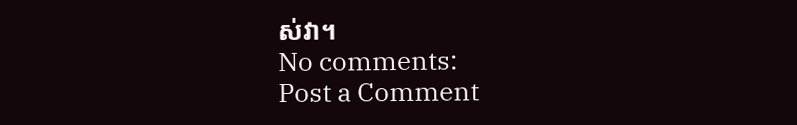ស់វា។
No comments:
Post a Comment